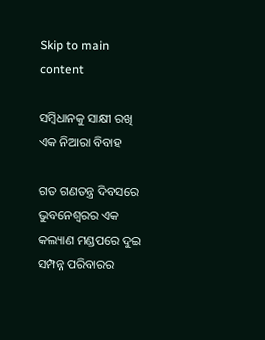Skip to main content

ସମ୍ବିଧାନକୁ ସାକ୍ଷୀ ରଖି ଏକ ନିଆରା ବିବାହ

ଗତ ଗଣତନ୍ତ୍ର ଦିବସରେ ଭୁବନେଶ୍ୱରର ଏକ କଲ୍ୟାଣ ମଣ୍ଡପରେ ଦୁଇ ସମ୍ପନ୍ନ ପରିବାରର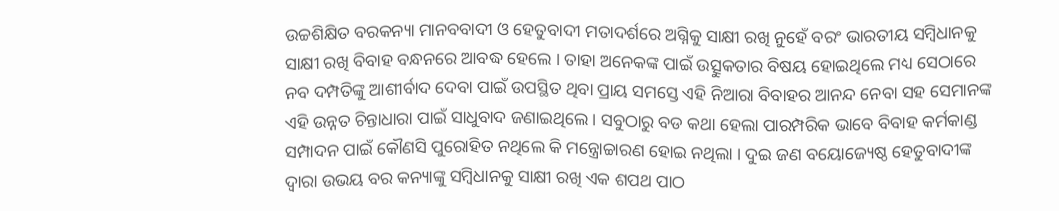ଉଚ୍ଚଶିକ୍ଷିତ ବରକନ୍ୟା ମାନବବାଦୀ ଓ ହେତୁବାଦୀ ମତାଦର୍ଶରେ ଅଗ୍ନିକୁ ସାକ୍ଷୀ ରଖି ନୁହେଁ ବରଂ ଭାରତୀୟ ସମ୍ବିଧାନକୁ ସାକ୍ଷୀ ରଖି ବିବାହ ବନ୍ଧନରେ ଆବଦ୍ଧ ହେଲେ । ତାହା ଅନେକଙ୍କ ପାଇଁ ଉତ୍ସୁକତାର ବିଷୟ ହୋଇଥିଲେ ମଧ୍ୟ ସେଠାରେ ନବ ଦମ୍ପତିଙ୍କୁ ଆଶୀର୍ବାଦ ଦେବା ପାଇଁ ଉପସ୍ଥିତ ଥିବା ପ୍ରାୟ ସମସ୍ତେ ଏହି ନିଆରା ବିବାହର ଆନନ୍ଦ ନେବା ସହ ସେମାନଙ୍କ ଏହି ଉନ୍ନତ ଚିନ୍ତାଧାରା ପାଇଁ ସାଧୁବାଦ ଜଣାଇଥିଲେ । ସବୁଠାରୁ ବଡ କଥା ହେଲା ପାରମ୍ପରିକ ଭାବେ ବିବାହ କର୍ମକାଣ୍ଡ ସମ୍ପାଦନ ପାଇଁ କୌଣସି ପୁରୋହିତ ନଥିଲେ କି ମନ୍ତ୍ରୋଚ୍ଚାରଣ ହୋଇ ନଥିଲା । ଦୁଇ ଜଣ ବୟୋଜ୍ୟେଷ୍ଠ ହେତୁବାଦୀଙ୍କ ଦ୍ୱାରା ଉଭୟ ବର କନ୍ୟାଙ୍କୁ ସମ୍ବିଧାନକୁ ସାକ୍ଷୀ ରଖି ଏକ ଶପଥ ପାଠ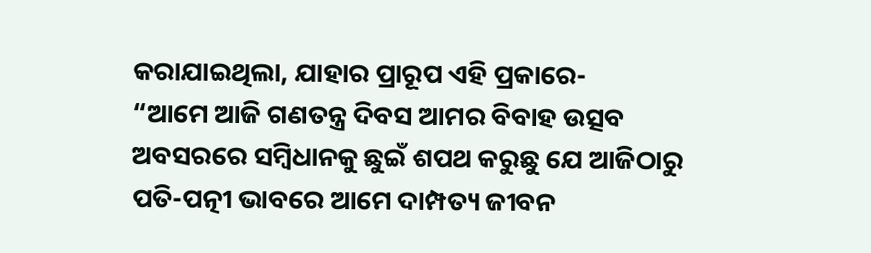କରାଯାଇଥିଲା, ଯାହାର ପ୍ରାରୂପ ଏହି ପ୍ରକାରେ-
“ଆମେ ଆଜି ଗଣତନ୍ତ୍ର ଦିବସ ଆମର ବିବାହ ଉତ୍ସବ ଅବସରରେ ସମ୍ବିଧାନକୁ ଛୁଇଁ ଶପଥ କରୁଛୁ ଯେ ଆଜିଠାରୁ ପତି-ପତ୍ନୀ ଭାବରେ ଆମେ ଦାମ୍ପତ୍ୟ ଜୀବନ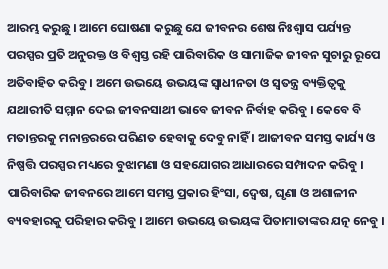ଆରମ୍ଭ କରୁଛୁ । ଆମେ ଘୋଷଣା କରୁଛୁ ଯେ ଜୀବନର ଶେଷ ନିଃଶ୍ୱାସ ପର୍ଯ୍ୟନ୍ତ ପରସ୍ପର ପ୍ରତି ଅନୁରକ୍ତ ଓ ବିଶ୍ୱସ୍ତ ରହି ପାରିବାରିକ ଓ ସାମାଜିକ ଜୀବନ ସୁଚାରୁ ରୂପେ ଅତିବାହିତ କରିବୁ । ଅମେ ଉଭୟେ ଉଭୟଙ୍କ ସ୍ୱାଧୀନତା ଓ ସ୍ୱତନ୍ତ୍ର ବ୍ୟକ୍ତିତ୍ୱକୁ ଯଥାରୀତି ସମ୍ମାନ ଦେଇ ଜୀବନସାଥୀ ଭାବେ ଜୀବନ ନିର୍ବାହ କରିବୁ । କେବେ ବି ମତାନ୍ତରକୁ ମନାନ୍ତରରେ ପରିଣତ ହେବାକୁ ଦେବୁ ନାହିଁ । ଆଜୀବନ ସମସ୍ତ କାର୍ଯ୍ୟ ଓ ନିଷ୍ପତ୍ତି ପରସ୍ପର ମଧ୍ୟରେ ବୁଝାମଣା ଓ ସହଯୋଗର ଆଧାରରେ ସମ୍ପାଦନ କରିବୁ । ପାରିବାରିକ ଜୀବନରେ ଆମେ ସମସ୍ତ ପ୍ରକାର ହିଂସା, ଦ୍ୱେଷ, ଘୃଣା ଓ ଅଶାଳୀନ ବ୍ୟବହାରକୁ ପରିହାର କରିବୁ । ଆମେ ଉଭୟେ ଉଭୟଙ୍କ ପିତାମାତାଙ୍କର ଯତ୍ନ ନେବୁ ।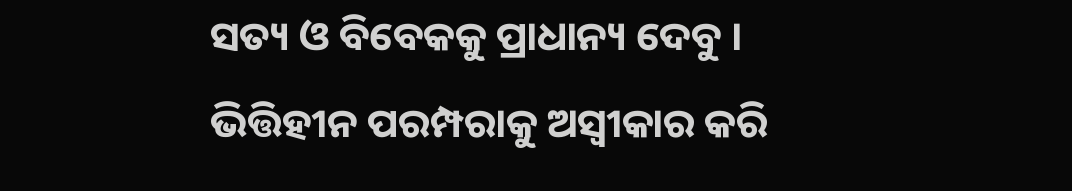ସତ୍ୟ ଓ ବିବେକକୁ ପ୍ରାଧାନ୍ୟ ଦେବୁ । ଭିତ୍ତିହୀନ ପରମ୍ପରାକୁ ଅସ୍ୱୀକାର କରି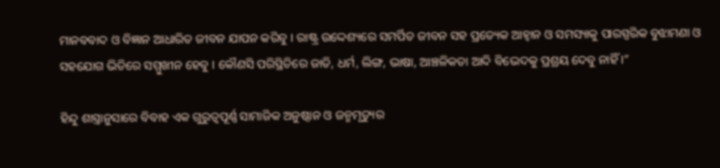ମାନବବାଦ ଓ ବିଜ୍ଞାନ ଆଧାରିତ ଜୀବନ ଯାପନ କରିବୁ । ରାଷ୍ଟ୍ର ଉଦ୍ଦେଶ୍ୟରେ ସମର୍ପିତ ଜୀବନ ସହ ପ୍ରତ୍ୟେକ ଆହ୍ୱାନ ଓ ସମସ୍ୟାକୁ ପାରସ୍ପରିକ ବୁଝାମଣା ଓ ସହଯୋଗ ଭିତିରେ ସମ୍ମୁଖୀନ ହେବୁ । କୌଣସି ପରିସ୍ଥିତିରେ ଜାତି, ଧର୍ମ, ଲିଙ୍ଗ, ଭାଷା, ଆଞ୍ଚଳିକତା ଆଦି ବିଭେଦକୁ ପ୍ରଶ୍ରୟ ଦେବୁ ନାହିଁ ।”

ହିନ୍ଦୁ ଶାସ୍ତ୍ରାନୁସାରେ ବିବାହ ଏକ ଗୁରୁତ୍ୱପୂର୍ଣ୍ଣ ସାମାଜିକ ଅନୁଷ୍ଠାନ ଓ ଜନ୍ମମୃତ୍ୟୁର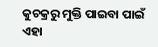କୁଚକ୍ରରୁ ମୁକ୍ତି ପାଇବା ପାଇଁ ଏହା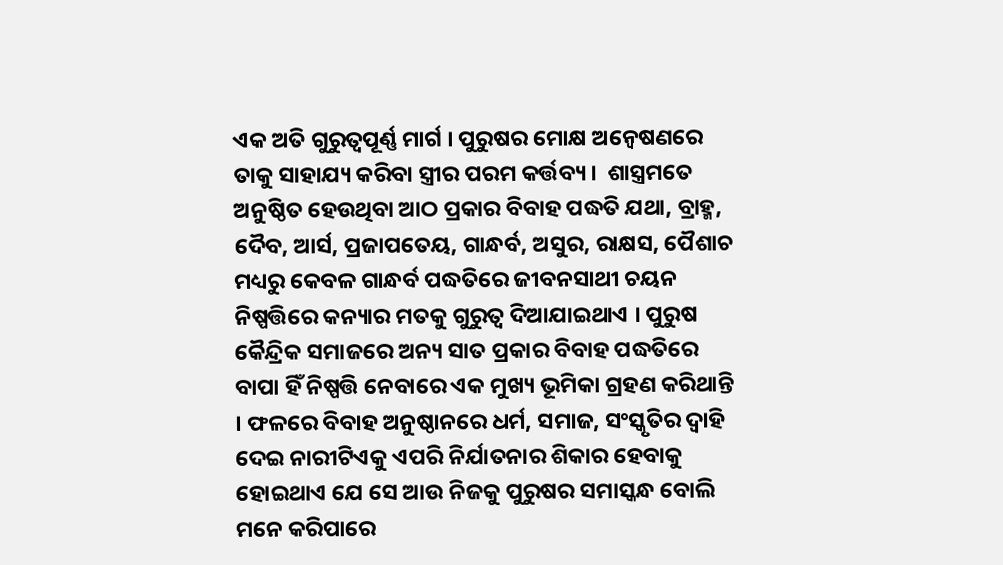ଏକ ଅତି ଗୁରୁତ୍ୱପୂର୍ଣ୍ଣ ମାର୍ଗ । ପୁରୁଷର ମୋକ୍ଷ ଅନ୍ୱେଷଣରେ ତାକୁ ସାହାଯ୍ୟ କରିବା ସ୍ତ୍ରୀର ପରମ କର୍ତ୍ତବ୍ୟ ।  ଶାସ୍ତ୍ରମତେ ଅନୁଷ୍ଠିତ ହେଉଥିବା ଆଠ ପ୍ରକାର ବିବାହ ପଦ୍ଧତି ଯଥା, ବ୍ରାହ୍ମ, ଦୈବ, ଆର୍ସ, ପ୍ରଜାପତେୟ, ଗାନ୍ଧର୍ବ, ଅସୁର, ରାକ୍ଷସ, ପୈଶାଚ ମଧ୍ୟରୁ କେବଳ ଗାନ୍ଧର୍ବ ପଦ୍ଧତିରେ ଜୀବନସାଥୀ ଚୟନ ନିଷ୍ପତ୍ତିରେ କନ୍ୟାର ମତକୁ ଗୁରୁତ୍ୱ ଦିଆଯାଇଥାଏ । ପୁରୁଷ କୈନ୍ଦ୍ରିକ ସମାଜରେ ଅନ୍ୟ ସାତ ପ୍ରକାର ବିବାହ ପଦ୍ଧତିରେ ବାପା ହିଁ ନିଷ୍ପତ୍ତି ନେବାରେ ଏକ ମୁଖ୍ୟ ଭୂମିକା ଗ୍ରହଣ କରିଥାନ୍ତି । ଫଳରେ ବିବାହ ଅନୁଷ୍ଠାନରେ ଧର୍ମ, ସମାଜ, ସଂସ୍କୃତିର ଦ୍ୱାହି ଦେଇ ନାରୀଟିଏକୁ ଏପରି ନିର୍ଯାତନାର ଶିକାର ହେବାକୁ ହୋଇଥାଏ ଯେ ସେ ଆଉ ନିଜକୁ ପୁରୁଷର ସମାସ୍କନ୍ଧ ବୋଲି ମନେ କରିପାରେ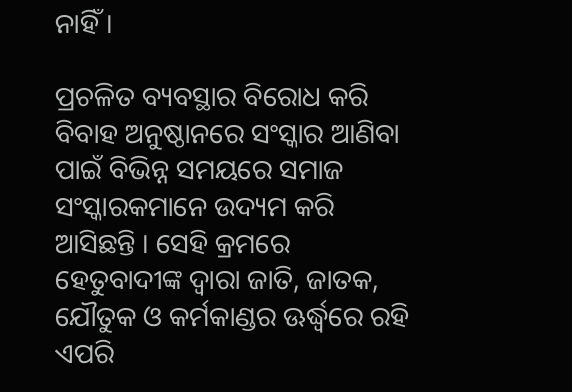ନାହିଁ ।

ପ୍ରଚଳିତ ବ୍ୟବସ୍ଥାର ବିରୋଧ କରି ବିବାହ ଅନୁଷ୍ଠାନରେ ସଂସ୍କାର ଆଣିବା ପାଇଁ ବିଭିନ୍ନ ସମୟରେ ସମାଜ ସଂସ୍କାରକମାନେ ଉଦ୍ୟମ କରି ଆସିଛନ୍ତି । ସେହି କ୍ରମରେ ହେତୁବାଦୀଙ୍କ ଦ୍ୱାରା ଜାତି, ଜାତକ, ଯୌତୁକ ଓ କର୍ମକାଣ୍ଡର ଊର୍ଦ୍ଧ୍ୱରେ ରହି ଏପରି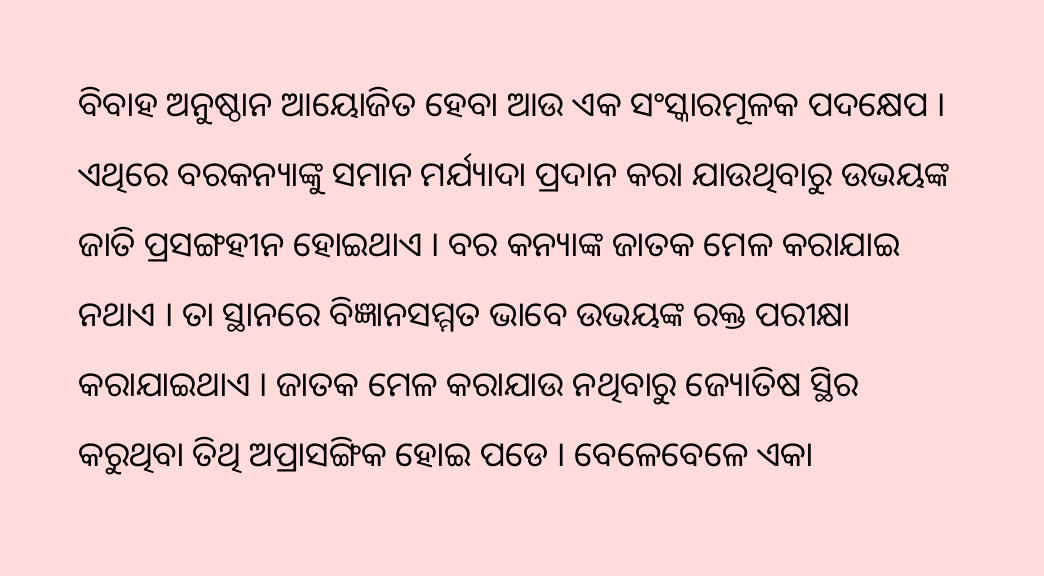ବିବାହ ଅନୁଷ୍ଠାନ ଆୟୋଜିତ ହେବା ଆଉ ଏକ ସଂସ୍କାରମୂଳକ ପଦକ୍ଷେପ । ଏଥିରେ ବରକନ୍ୟାଙ୍କୁ ସମାନ ମର୍ଯ୍ୟାଦା ପ୍ରଦାନ କରା ଯାଉଥିବାରୁ ଉଭୟଙ୍କ ଜାତି ପ୍ରସଙ୍ଗହୀନ ହୋଇଥାଏ । ବର କନ୍ୟାଙ୍କ ଜାତକ ମେଳ କରାଯାଇ ନଥାଏ । ତା ସ୍ଥାନରେ ବିଜ୍ଞାନସମ୍ମତ ଭାବେ ଉଭୟଙ୍କ ରକ୍ତ ପରୀକ୍ଷା କରାଯାଇଥାଏ । ଜାତକ ମେଳ କରାଯାଉ ନଥିବାରୁ ଜ୍ୟୋତିଷ ସ୍ଥିର କରୁଥିବା ତିଥି ଅପ୍ରାସଙ୍ଗିକ ହୋଇ ପଡେ । ବେଳେବେଳେ ଏକା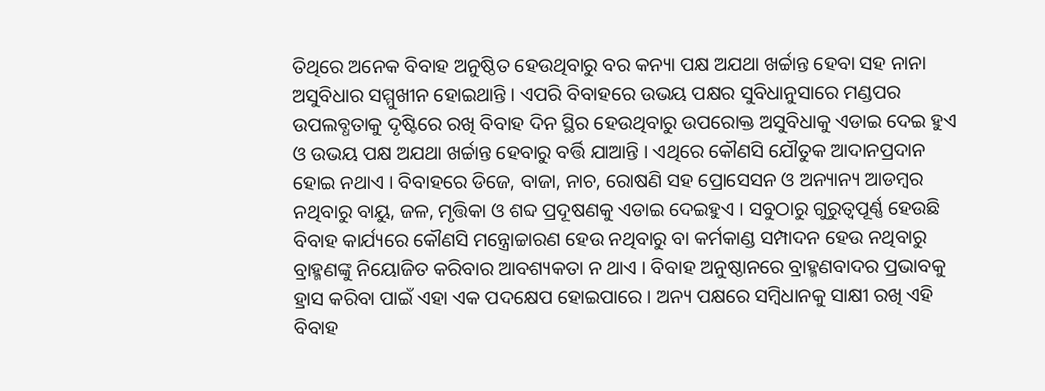ତିଥିରେ ଅନେକ ବିବାହ ଅନୁଷ୍ଠିତ ହେଉଥିବାରୁ ବର କନ୍ୟା ପକ୍ଷ ଅଯଥା ଖର୍ଚ୍ଚାନ୍ତ ହେବା ସହ ନାନା ଅସୁବିଧାର ସମ୍ମୁଖୀନ ହୋଇଥାନ୍ତି । ଏପରି ବିବାହରେ ଉଭୟ ପକ୍ଷର ସୁବିଧାନୁସାରେ ମଣ୍ଡପର ଉପଲବ୍ଧତାକୁ ଦୃଷ୍ଟିରେ ରଖି ବିବାହ ଦିନ ସ୍ଥିର ହେଉଥିବାରୁ ଉପରୋକ୍ତ ଅସୁବିଧାକୁ ଏଡାଇ ଦେଇ ହୁଏ ଓ ଉଭୟ ପକ୍ଷ ଅଯଥା ଖର୍ଚ୍ଚାନ୍ତ ହେବାରୁ ବର୍ତ୍ତି ଯାଆନ୍ତି । ଏଥିରେ କୌଣସି ଯୌତୁକ ଆଦାନପ୍ରଦାନ ହୋଇ ନଥାଏ । ବିବାହରେ ଡିଜେ, ବାଜା, ନାଚ, ରୋଷଣି ସହ ପ୍ରୋସେସନ ଓ ଅନ୍ୟାନ୍ୟ ଆଡମ୍ବର ନଥିବାରୁ ବାୟୁ, ଜଳ, ମୃତ୍ତିକା ଓ ଶବ୍ଦ ପ୍ରଦୂଷଣକୁ ଏଡାଇ ଦେଇହୁଏ । ସବୁଠାରୁ ଗୁରୁତ୍ୱପୂର୍ଣ୍ଣ ହେଉଛି ବିବାହ କାର୍ଯ୍ୟରେ କୌଣସି ମନ୍ତ୍ରୋଚ୍ଚାରଣ ହେଉ ନଥିବାରୁ ବା କର୍ମକାଣ୍ଡ ସମ୍ପାଦନ ହେଉ ନଥିବାରୁ ବ୍ରାହ୍ମଣଙ୍କୁ ନିୟୋଜିତ କରିବାର ଆବଶ୍ୟକତା ନ ଥାଏ । ବିବାହ ଅନୁଷ୍ଠାନରେ ବ୍ରାହ୍ମଣବାଦର ପ୍ରଭାବକୁ ହ୍ରାସ କରିବା ପାଇଁ ଏହା ଏକ ପଦକ୍ଷେପ ହୋଇପାରେ । ଅନ୍ୟ ପକ୍ଷରେ ସମ୍ବିଧାନକୁ ସାକ୍ଷୀ ରଖି ଏହି ବିବାହ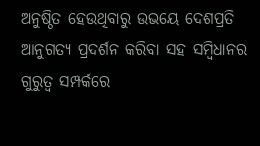ଅନୁଷ୍ଠିତ ହେଉଥିବାରୁ ଉଭୟେ ଦେଶପ୍ରତି ଆନୁଗତ୍ୟ ପ୍ରଦର୍ଶନ କରିବା ସହ ସମ୍ବିଧାନର ଗୁରୁତ୍ୱ ସମ୍ପର୍କରେ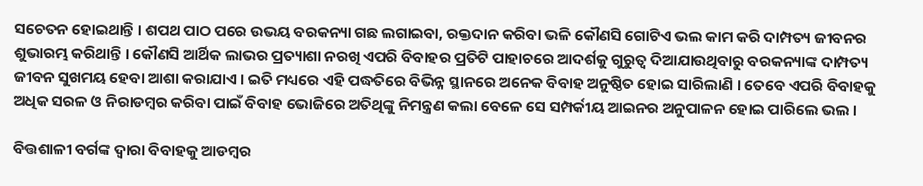ସଚେତନ ହୋଇଥାନ୍ତି । ଶପଥ ପାଠ ପରେ ଉଭୟ ବରକନ୍ୟା ଗଛ ଲଗାଇବା, ରକ୍ତଦାନ କରିବା ଭଳି କୌଣସି ଗୋଟିଏ ଭଲ କାମ କରି ଦାମ୍ପତ୍ୟ ଜୀବନର ଶୁଭାରମ୍ଭ କରିଥାନ୍ତି । କୌଣସି ଆର୍ଥିକ ଲାଭର ପ୍ରତ୍ୟାଶା ନରଖି ଏପରି ବିବାହର ପ୍ରତିଟି ପାହାଚରେ ଆଦର୍ଶକୁ ଗୁରୁତ୍ୱ ଦିଆଯାଉଥିବାରୁ ବରକନ୍ୟାଙ୍କ ଦାମ୍ପତ୍ୟ ଜୀବନ ସୁଖମୟ ହେବା ଆଶା କରାଯାଏ । ଇତି ମଧ୍ୟରେ ଏହି ପଦ୍ଧତିରେ ବିଭିନ୍ନ ସ୍ଥାନରେ ଅନେକ ବିବାହ ଅନୁଷ୍ଠିତ ହୋଇ ସାରିଲାଣି । ତେବେ ଏପରି ବିବାହକୁ ଅଧିକ ସରଳ ଓ ନିରାଡମ୍ବର କରିବା ପାଇଁ ବିବାହ ଭୋଜିରେ ଅତିଥିଙ୍କୁ ନିମନ୍ତ୍ରଣ କଲା ବେଳେ ସେ ସମ୍ପର୍କୀୟ ଆଇନର ଅନୁପାଳନ ହୋଇ ପାରିଲେ ଭଲ ।

ବିତ୍ତଶାଳୀ ବର୍ଗଙ୍କ ଦ୍ୱାରା ବିବାହକୁ ଆଡମ୍ବର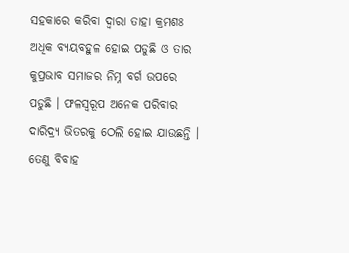ସହକାରେ କରିବା ଦ୍ୱାରା ତାହା କ୍ରମଶଃ ଅଧିକ ବ୍ୟୟବହୁଳ ହୋଇ ପଡୁଛି ଓ ତାର କୁପ୍ରଭାବ ସମାଜର ନିମ୍ନ ବର୍ଗ ଉପରେ ପଡୁଛି । ଫଳସ୍ୱରୂପ ଅନେକ ପରିବାର ଦାରିଦ୍ର‌୍ୟ ଭିତରକୁ ଠେଲି ହୋଇ ଯାଉଛନ୍ତି । ତେଣୁ ବିବାହ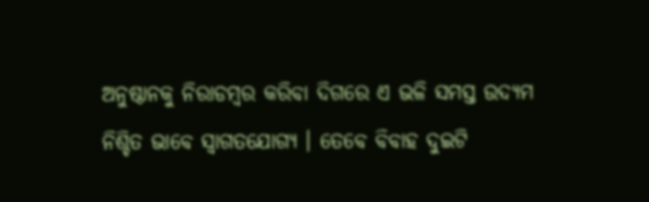ଅନୁଷ୍ଠାନକୁ ନିରାଡମ୍ବର କରିବା ଦିଗରେ ଏ ଭଳି ସମସ୍ତ ଉଦ୍ୟମ ନିଶ୍ଚିତ ଭାବେ ସ୍ୱାଗତଯୋଗ୍ୟ । ତେବେ ବିବାହ ଦୁଇଟି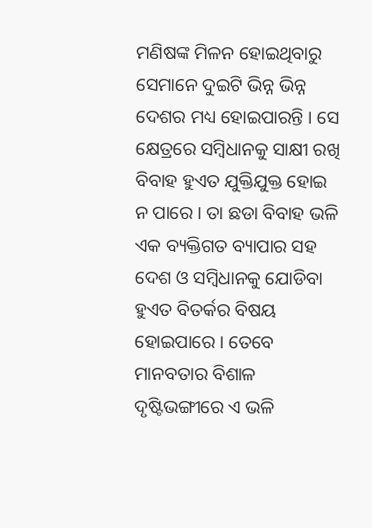ମଣିଷଙ୍କ ମିଳନ ହୋଇଥିବାରୁ ସେମାନେ ଦୁଇଟି ଭିନ୍ନ ଭିନ୍ନ ଦେଶର ମଧ୍ୟ ହୋଇପାରନ୍ତି । ସେ କ୍ଷେତ୍ରରେ ସମ୍ବିଧାନକୁ ସାକ୍ଷୀ ରଖି ବିବାହ ହୁଏତ ଯୁକ୍ତିଯୁକ୍ତ ହୋଇ ନ ପାରେ । ତା ଛଡା ବିବାହ ଭଳି ଏକ ବ୍ୟକ୍ତିଗତ ବ୍ୟାପାର ସହ ଦେଶ ଓ ସମ୍ବିଧାନକୁ ଯୋଡିବା ହୁଏତ ବିତର୍କର ବିଷୟ ହୋଇପାରେ । ତେବେ ମାନବତାର ବିଶାଳ ଦୃଷ୍ଟିଭଙ୍ଗୀରେ ଏ ଭଳି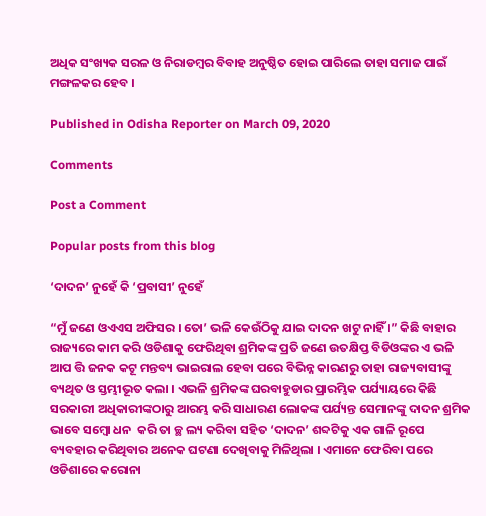ଅଧିକ ସଂଖ୍ୟକ ସରଳ ଓ ନିରାଡମ୍ବର ବିବାହ ଅନୁଷ୍ଠିତ ହୋଇ ପାରିଲେ ତାହା ସମାଜ ପାଇଁ ମଙ୍ଗଳକର ହେବ ।

Published in Odisha Reporter on March 09, 2020

Comments

Post a Comment

Popular posts from this blog

‘ଦାଦନ’ ନୁହେଁ କି ‘ପ୍ରବାସୀ’ ନୁହେଁ

“ମୁଁ ଜଣେ ଓଏଏସ ଅଫିସର । ତୋ’ ଭଳି କେଉଁଠିକୁ ଯାଇ ଦାଦନ ଖଟୁ ନାହିଁ ।” କିଛି ବାହାର ରାଜ୍ୟରେ କାମ କରି ଓଡିଶାକୁ ଫେରିଥିବା ଶ୍ରମିକଙ୍କ ପ୍ରତି ଜଣେ ଉତକ୍ଷିପ୍ତ ବିଡିଓଙ୍କର ଏ ଭଳି ଆପ ତ୍ତି ଜନକ କଟୂ ମନ୍ତବ୍ୟ ଭାଇରାଲ ହେବା ପରେ ବିଭିନ୍ନ କାରଣରୁ ତାହା ରାଜ୍ୟବାସୀଙ୍କୁ ବ୍ୟଥିତ ଓ ସ୍ତମ୍ଭୀଭୂତ କଲା । ଏଭଳି ଶ୍ରମିକଙ୍କ ଘରବାହୁଡାର ପ୍ରାରମ୍ଭିକ ପର୍ଯ୍ୟାୟରେ କିଛି ସରକାରୀ ଅଧିକାରୀଙ୍କଠାରୁ ଆରମ୍ଭ କରି ସାଧାରଣ ଲୋକଙ୍କ ପର୍ଯ୍ୟନ୍ତ ସେମାନଙ୍କୁ ଦାଦନ ଶ୍ରମିକ ଭାବେ ସମ୍ବୋ ଧନ  କରି ତା ଚ୍ଛ ଲ୍ୟ କରିବା ସହିତ ‘ଦାଦନ’ ଶବ୍ଦଟିକୁ ଏକ ଗାଳି ରୂପେ ବ୍ୟବହାର କରିଥିବାର ଅନେକ ଘଟଣା ଦେଖିବାକୁ ମିଳିଥିଲା । ଏମାନେ ଫେରିବା ପରେ ଓଡିଶାରେ କରୋନା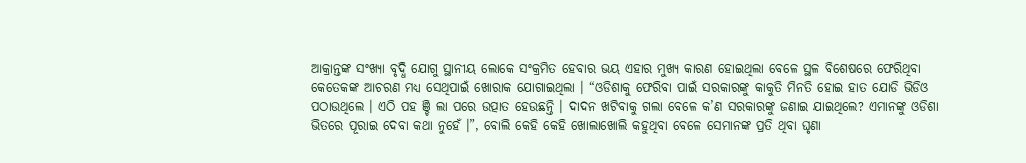ଆକ୍ରାନ୍ତଙ୍କ ସଂଖ୍ୟା ବୃଦ୍ଧି ଯୋଗୁ ସ୍ଥାନୀୟ ଲୋକେ ସଂକ୍ରମିତ ହେବାର ଭୟ ଏହାର ମୁଖ୍ୟ କାରଣ ହୋଇଥିଲା ବେଳେ ସ୍ଥଳ ବିଶେଷରେ ଫେରିଥିବା କେତେକଙ୍କ ଆଚରଣ ମଧ୍ୟ ସେଥିପାଇଁ ଖୋରାକ ଯୋଗାଇଥିଲା । “ଓଡିଶାକୁ ଫେରିବା ପାଇଁ ସରକାରଙ୍କୁ କାକୁତି ମିନତି ହୋଇ ହାତ ଯୋଡି ଭିଡିଓ ପଠାଉଥିଲେ । ଏଠି ପହ ଞ୍ଚି ଲା ପରେ ଉତ୍ପାତ ହେଉଛନ୍ତି । ଦାଦନ ଖଟିବାକୁ ଗଲା ବେଳେ କ’ଣ ସରକାରଙ୍କୁ ଜଣାଇ ଯାଇଥିଲେ? ଏମାନଙ୍କୁ ଓଡିଶା ଭିତରେ ପୂରାଇ ଦେବା କଥା ନୁହେଁ ।”, ବୋଲି କେହି କେହି ଖୋଲାଖୋଲି କହୁଥିବା ବେଳେ ସେମାନଙ୍କ ପ୍ରତି ଥିବା ଘୃଣା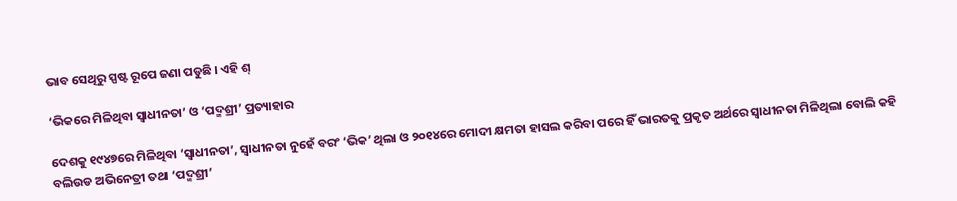ଭାବ ସେଥିରୁ ସ୍ପଷ୍ଟ ରୂପେ ଜଣା ପଡୁଛି । ଏହି ଶ୍

‘ଭିକରେ ମିଳିଥିବା ସ୍ୱାଧୀନତା’ ଓ ‘ପଦ୍ମଶ୍ରୀ’ ପ୍ରତ୍ୟାହାର

ଦେଶକୁ ୧୯୪୭ରେ ମିଳିଥିବା ‘ସ୍ୱାଧୀନତା’, ସ୍ୱାଧୀନତା ନୁହେଁ ବରଂ ‘ଭିକ’ ଥିଲା ଓ ୨୦୧୪ରେ ମୋଦୀ କ୍ଷମତା ହାସଲ କରିବା ପରେ ହିଁ ଭାରତକୁ ପ୍ରକୃତ ଅର୍ଥରେ ସ୍ୱାଧୀନତା ମିଳିଥିଲା ବୋଲି କହି ବଲିଉଡ ଅଭିନେତ୍ରୀ ତଥା ‘ପଦ୍ମଶ୍ରୀ’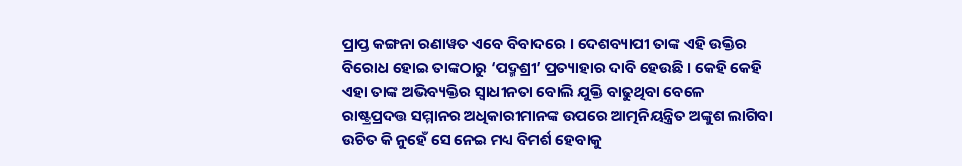ପ୍ରାପ୍ତ କଙ୍ଗନା ରଣାୱତ ଏବେ ବିବାଦରେ । ଦେଶବ୍ୟାପୀ ତାଙ୍କ ଏହି ଉକ୍ତିର ବିରୋଧ ହୋଇ ତାଙ୍କଠାରୁ ‘ପଦ୍ମଶ୍ରୀ’ ପ୍ରତ୍ୟାହାର ଦାବି ହେଉଛି । କେହି କେହି ଏହା ତାଙ୍କ ଅଭିବ୍ୟକ୍ତିର ସ୍ୱାଧୀନତା ବୋଲି ଯୁକ୍ତି ବାଢୁଥିବା ବେଳେ ରାଷ୍ଟ୍ରପ୍ରଦତ୍ତ ସମ୍ମାନର ଅଧିକାରୀମାନଙ୍କ ଉପରେ ଆତ୍ମନିୟନ୍ତ୍ରିତ ଅଙ୍କୁଶ ଲାଗିବା ଉଚିତ କି ନୁହେଁ ସେ ନେଇ ମଧ୍ୟ ବିମର୍ଶ ହେବାକୁ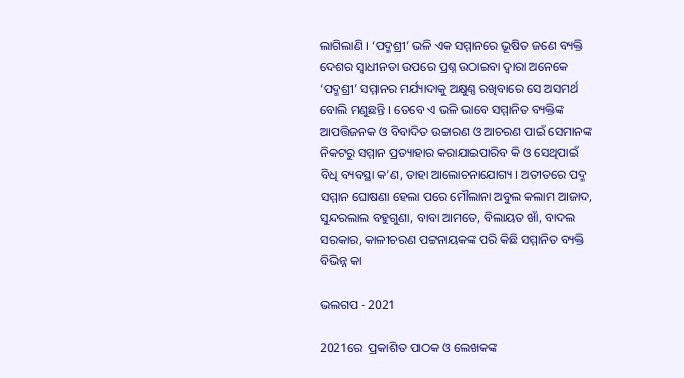ଲାଗିଲାଣି । ‘ପଦ୍ମଶ୍ରୀ’ ଭଳି ଏକ ସମ୍ମାନରେ ଭୂଷିତ ଜଣେ ବ୍ୟକ୍ତି ଦେଶର ସ୍ୱାଧୀନତା ଉପରେ ପ୍ରଶ୍ନ ଉଠାଇବା ଦ୍ୱାରା ଅନେକେ ‘ପଦ୍ମଶ୍ରୀ’ ସମ୍ମାନର ମର୍ଯ୍ୟାଦାକୁ ଅକ୍ଷୁଣ୍ଣ ରଖିବାରେ ସେ ଅସମର୍ଥ ବୋଲି ମଣୁଛନ୍ତି । ତେବେ ଏ ଭଳି ଭାବେ ସମ୍ମାନିତ ବ୍ୟକ୍ତିଙ୍କ ଆପତ୍ତିଜନକ ଓ ବିବାଦିତ ଉଚ୍ଚାରଣ ଓ ଆଚରଣ ପାଇଁ ସେମାନଙ୍କ ନିକଟରୁ ସମ୍ମାନ ପ୍ରତ୍ୟାହାର କରାଯାଇପାରିବ କି ଓ ସେଥିପାଇଁ ବିଧି ବ୍ୟବସ୍ଥା କ’ଣ, ତାହା ଆଲୋଚନାଯୋଗ୍ୟ । ଅତୀତରେ ପଦ୍ମ ସମ୍ମାନ ଘୋଷଣା ହେଲା ପରେ ମୌଲାନା ଅବୁଲ କଲାମ ଆଜାଦ, ସୁନ୍ଦରଲାଲ ବହୁଗୁଣା, ବାବା ଆମତେ, ବିଲାୟତ ଖାଁ, ବାଦଲ ସରକାର, କାଳୀଚରଣ ପଟ୍ଟନାୟକଙ୍କ ପରି କିଛି ସମ୍ମାନିତ ବ୍ୟକ୍ତି ବିଭିନ୍ନ କା

ଭଲଗପ - 2021

2021ରେ  ପ୍ରକାଶିତ ପାଠକ ଓ ଲେଖକଙ୍କ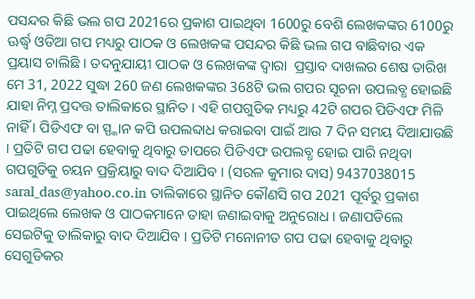ପସନ୍ଦର କିଛି ଭଲ ଗପ 2021ରେ ପ୍ରକାଶ ପାଇଥିବା 1600ରୁ ବେଶି ଲେଖକଙ୍କର 6100ରୁ ଊର୍ଦ୍ଧ୍ୱ ଓଡିଆ ଗପ ମଧ୍ୟରୁ ପାଠକ ଓ ଲେଖକଙ୍କ ପସନ୍ଦର କିଛି ଭଲ ଗପ ବାଛିବାର ଏକ ପ୍ରୟାସ ଚାଲିଛି । ତଦନୁଯାୟୀ ପାଠକ ଓ ଲେଖକଙ୍କ ଦ୍ୱାରା  ପ୍ରସ୍ତାବ ଦାଖଲର ଶେଷ ତାରିଖ ମେ 31, 2022 ସୁଦ୍ଧା 260 ଜଣ ଲେଖକଙ୍କର 368ଟି ଭଲ ଗପର ସୂଚନା ଉପଲବ୍ଧ ହୋଇଛି ଯାହା ନିମ୍ନ ପ୍ରଦତ୍ତ ତାଲିକାରେ ସ୍ଥାନିତ । ଏହି ଗପଗୁଡିକ ମଧ୍ୟରୁ 42ଟି ଗପର ପିଡିଏଫ ମିଳି ନାହିଁ । ପିଡିଏଫ ବା ସ୍ପ୍କାନ କପି ଉପଲବ୍ଦାଧ କରାଇବା ପାଇଁ ଆଉ 7 ଦିନ ସମୟ ଦିଆଯାଉଛି । ପ୍ରତିଟି ଗପ ପଢା ହେବାକୁ ଥିବାରୁ ତାପରେ ପିଡିଏଫ ଉପଲବ୍ଧ ହୋଇ ପାରି ନଥିବା ଗପଗୁଡିକୁ ଚୟନ ପ୍ରକ୍ରିୟାରୁ ବାଦ ଦିଆଯିବ । (ସରଳ କୁମାର ଦାସ) 9437038015 saral_das@yahoo.co.in ତାଲିକାରେ ସ୍ଥାନିତ କୌଣସି ଗପ 2021 ପୂର୍ବରୁ ପ୍ରକାଶ ପାଇଥିଲେ ଲେଖକ ଓ ପାଠକମାନେ ତାହା ଜଣାଇବାକୁ ଅନୁରୋଧ । ଜଣାପଡିଲେ ସେଇଟିକୁ ତାଲିକାରୁ ବାଦ ଦିଆଯିବ । ପ୍ରତିଟି ମନୋନୀତ ଗପ ପଢା ହେବାକୁ ଥିବାରୁ ସେଗୁଡିକର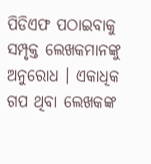ପିଡିଏଫ ପଠାଇବାକୁ ସମ୍ପୃକ୍ତ ଲେଖକମାନଙ୍କୁ ଅନୁରୋଧ । ଏକାଧିକ ଗପ ଥିବା ଲେଖକଙ୍କ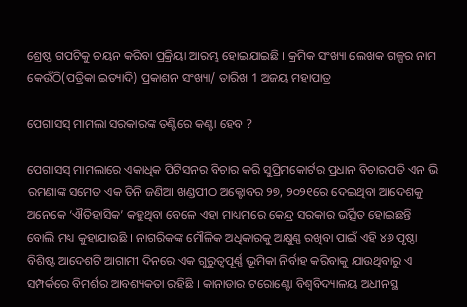ଶ୍ରେଷ୍ଠ ଗପଟିକୁ ଚୟନ କରିବା ପ୍ରକ୍ରିୟା ଆରମ୍ଭ ହୋଇଯାଇଛି । କ୍ରମିକ ସଂଖ୍ୟା ଲେଖକ ଗଳ୍ପର ନାମ କେଉଁଠି(ପତ୍ରିକା ଇତ୍ୟାଦି) ପ୍ରକାଶନ ସଂଖ୍ୟା/ ତାରିଖ 1 ଅଜୟ ମହାପାତ୍ର

ପେଗାସସ୍ ମାମଲା ସରକାରଙ୍କ ତଣ୍ଟିରେ କଣ୍ଟା ହେବ ?

ପେଗାସସ୍ ମାମଲାରେ ଏକାଧିକ ପିଟିସନର ବିଚାର କରି ସୁପ୍ରିମକୋର୍ଟର ପ୍ରଧାନ ବିଚାରପତି ଏନ ଭି ରମଣାଙ୍କ ସମେତ ଏକ ତିନି ଜଣିଆ ଖଣ୍ଡପୀଠ ଅକ୍ଟୋବର ୨୭, ୨୦୨୧ରେ ଦେଇଥିବା ଆଦେଶକୁ ଅନେକେ ‘ଐତିହାସିକ’ କହୁଥିବା ବେଳେ ଏହା ମାଧ୍ୟମରେ କେନ୍ଦ୍ର ସରକାର ଭର୍ତ୍ସିତ ହୋଇଛନ୍ତି ବୋଲି ମଧ୍ୟ କୁହାଯାଉଛି । ନାଗରିକଙ୍କ ମୌଳିକ ଅଧିକାରକୁ ଅକ୍ଷୁଣ୍ଣ ରଖିବା ପାଇଁ ଏହି ୪୬ ପୃଷ୍ଠା ବିଶିଷ୍ଟ ଆଦେଶଟି ଆଗାମୀ ଦିନରେ ଏକ ଗୁରୁତ୍ୱପୂର୍ଣ୍ଣ ଭୂମିକା ନିର୍ବାହ କରିବାକୁ ଯାଉଥିବାରୁ ଏ ସମ୍ପର୍କରେ ବିମର୍ଶର ଆବଶ୍ୟକତା ରହିଛି । କାନାଡାର ଟରୋଣ୍ଟୋ ବିଶ୍ୱବିଦ୍ୟାଳୟ ଅଧୀନସ୍ଥ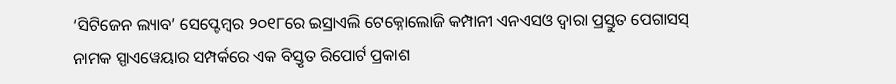‘ସିଟିଜେନ ଲ୍ୟାବ’ ସେପ୍ଟେମ୍ୱର ୨୦୧୮ରେ ଇସ୍ରାଏଲି ଟେକ୍ନୋଲୋଜି କମ୍ପାନୀ ଏନଏସଓ ଦ୍ୱାରା ପ୍ରସ୍ତୁତ ପେଗାସସ୍ ନାମକ ସ୍ପାଏୱେୟାର ସମ୍ପର୍କରେ ଏକ ବିସ୍ତୃତ ରିପୋର୍ଟ ପ୍ରକାଶ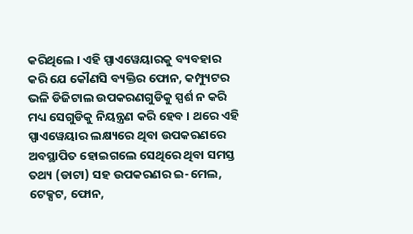କରିଥିଲେ । ଏହି ସ୍ପାଏୱେୟାରକୁ ବ୍ୟବହାର କରି ଯେ କୌଣସି ବ୍ୟକ୍ତିର ଫୋନ, କମ୍ପ୍ୟୁଟର ଭଳି ଡିଜିଟାଲ ଉପକରଣଗୁଡିକୁ ସ୍ପର୍ଶ ନ କରି ମଧ୍ୟ ସେଗୁଡିକୁ ନିୟନ୍ତ୍ରଣ କରି ହେବ । ଥରେ ଏହି ସ୍ପାଏୱେୟାର ଲକ୍ଷ୍ୟରେ ଥିବା ଉପକରଣରେ ଅବସ୍ଥାପିତ ହୋଇଗଲେ ସେଥିରେ ଥିବା ସମସ୍ତ ତଥ୍ୟ (ଡାଟା) ସହ ଉପକରଣର ଇ-ମେଲ, ଟେକ୍ସଟ, ଫୋନ,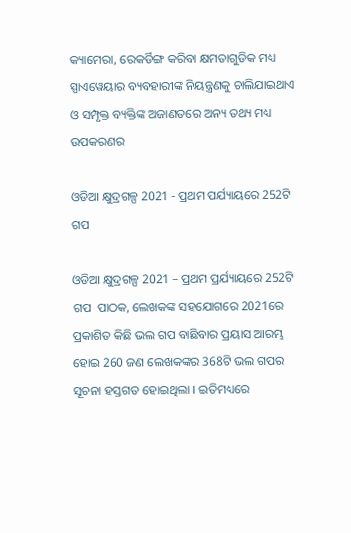କ୍ୟାମେରା, ରେକର୍ଡିଙ୍ଗ କରିବା କ୍ଷମତାଗୁଡିକ ମଧ୍ୟ ସ୍ପାଏୱେୟାର ବ୍ୟବହାରୀଙ୍କ ନିୟନ୍ତ୍ରଣକୁ ଚାଲିଯାଇଥାଏ ଓ ସମ୍ପୃକ୍ତ ବ୍ୟକ୍ତିଙ୍କ ଅଜାଣତରେ ଅନ୍ୟ ତଥ୍ୟ ମଧ୍ୟ ଉପକରଣର

ଓଡିଆ କ୍ଷୁଦ୍ରଗଳ୍ପ 2021 - ପ୍ରଥମ ପର୍ଯ୍ୟାୟରେ 252ଟି ଗପ

ଓଡିଆ କ୍ଷୁଦ୍ରଗଳ୍ପ 2021 – ପ୍ରଥମ ପ୍ରର୍ଯ୍ୟାୟରେ 252ଟି ଗପ  ପାଠକ, ଲେଖକଙ୍କ ସହଯୋଗରେ 2021ରେ ପ୍ରକାଶିତ କିଛି ଭଲ ଗପ ବାଛିବାର ପ୍ରୟାସ ଆରମ୍ଭ ହୋଇ 260 ଜଣ ଲେଖକଙ୍କର 368ଟି ଭଲ ଗପର ସୂଚନା ହସ୍ତଗତ ହୋଇଥିଲା । ଇତିମଧ୍ୟରେ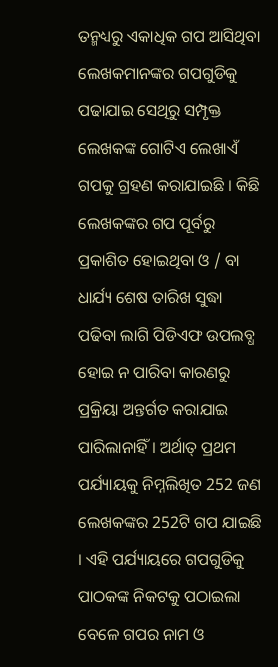ତନ୍ମଧ୍ୟରୁ ଏକାଧିକ ଗପ ଆସିଥିବା ଲେଖକମାନଙ୍କର ଗପଗୁଡିକୁ ପଢାଯାଇ ସେଥିରୁ ସମ୍ପୃକ୍ତ ଲେଖକଙ୍କ ଗୋଟିଏ ଲେଖାଏଁ ଗପକୁ ଗ୍ରହଣ କରାଯାଇଛି । କିଛି ଲେଖକଙ୍କର ଗପ ପୂର୍ବରୁ ପ୍ରକାଶିତ ହୋଇଥିବା ଓ / ବା ଧାର୍ଯ୍ୟ ଶେଷ ତାରିଖ ସୁଦ୍ଧା ପଢିବା ଲାଗି ପିଡିଏଫ ଉପଲବ୍ଧ ହୋଇ ନ ପାରିବା କାରଣରୁ ପ୍ରକ୍ରିୟା ଅନ୍ତର୍ଗତ କରାଯାଇ ପାରିଲାନାହିଁ । ଅର୍ଥାତ୍ ପ୍ରଥମ ପର୍ଯ୍ୟାୟକୁ ନିମ୍ନଲିଖିତ 252 ଜଣ ଲେଖକଙ୍କର 252ଟି ଗପ ଯାଇଛି । ଏହି ପର୍ଯ୍ୟାୟରେ ଗପଗୁଡିକୁ ପାଠକଙ୍କ ନିକଟକୁ ପଠାଇଲା ବେଳେ ଗପର ନାମ ଓ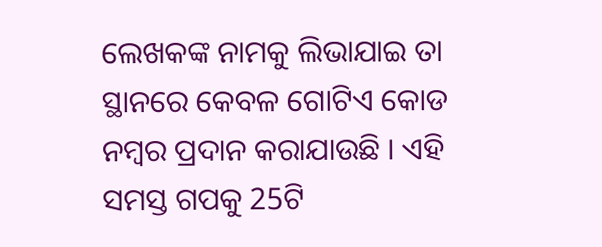ଲେଖକଙ୍କ ନାମକୁ ଲିଭାଯାଇ ତା ସ୍ଥାନରେ କେବଳ ଗୋଟିଏ କୋଡ ନମ୍ୱର ପ୍ରଦାନ କରାଯାଉଛି । ଏହି ସମସ୍ତ ଗପକୁ 25ଟି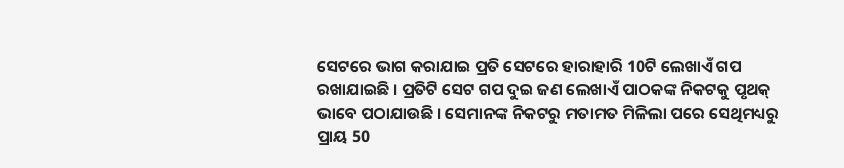ସେଟରେ ଭାଗ କରାଯାଇ ପ୍ରତି ସେଟରେ ହାରାହାରି 10ଟି ଲେଖାଏଁ ଗପ ରଖାଯାଇଛି । ପ୍ରତିଟି ସେଟ ଗପ ଦୁଇ ଜଣ ଲେଖାଏଁ ପାଠକଙ୍କ ନିକଟକୁ ପୃଥକ୍ ଭାବେ ପଠାଯାଉଛି । ସେମାନଙ୍କ ନିକଟରୁ ମତାମତ ମିଳିଲା ପରେ ସେଥିମଧ୍ୟରୁ ପ୍ରାୟ 50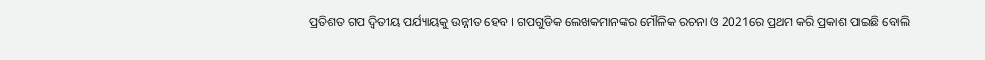ପ୍ରତିଶତ ଗପ ଦ୍ୱିତୀୟ ପର୍ଯ୍ୟାୟକୁ ଉନ୍ନୀତ ହେବ । ଗପଗୁଡିକ ଲେଖକମାନଙ୍କର ମୌଳିକ ରଚନା ଓ 2021ରେ ପ୍ରଥମ କରି ପ୍ରକାଶ ପାଇଛି ବୋଲି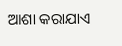ଆଶା କରାଯାଏ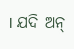। ଯଦି ଅନ୍